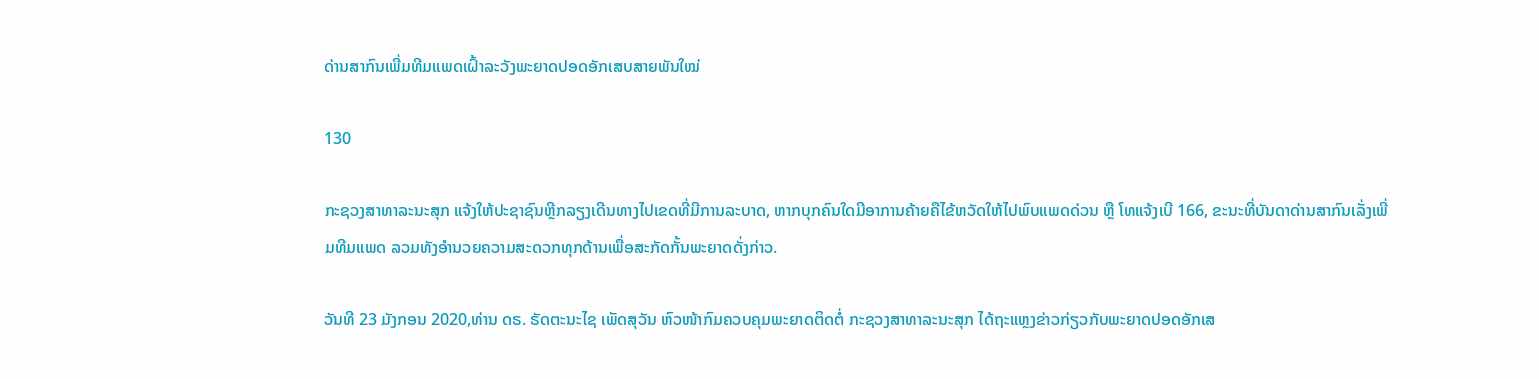ດ່ານສາກົນເພີ່ມທີມແພດເຝົ້າລະວັງພະຍາດປອດອັກເສບສາຍພັນໃໝ່

130

ກະຊວງສາທາລະນະສຸກ ແຈ້ງໃຫ້ປະຊາຊົນຫຼີກລຽງເດີນທາງໄປເຂດທີ່ມີການລະບາດ, ຫາກບຸກຄົນໃດມີອາການຄ້າຍຄືໄຂ້ຫວັດໃຫ້ໄປພົບແພດດ່ວນ ຫຼື ໂທແຈ້ງເບີ 166, ຂະນະທີ່ບັນດາດ່ານສາກົນເລັ່ງເພີ່ມທີມແພດ ລວມທັງອຳນວຍຄວາມສະດວກທຸກດ້ານເພື່ອສະກັດກັ້ນພະຍາດດັ່ງກ່າວ.

ວັນທີ 23 ມັງກອນ 2020,ທ່ານ ດຣ. ຣັດຕະນະໄຊ ເພັດສຸວັນ ຫົວໜ້າກົມຄວບຄຸມພະຍາດຕິດຕໍ່ ກະຊວງສາທາລະນະສຸກ ໄດ້ຖະແຫຼງຂ່າວກ່ຽວກັບພະຍາດປອດອັກເສ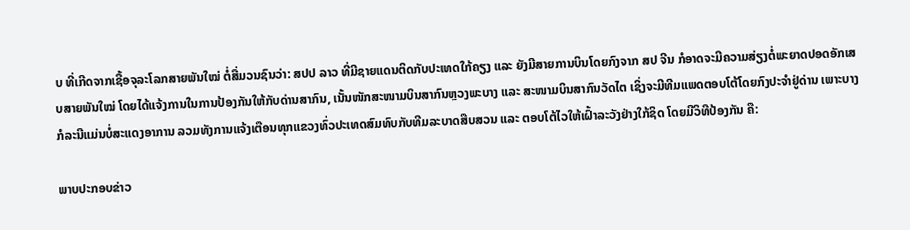ບ ທີ່ເກີດຈາກເຊື້ອຈຸລະໂລກສາຍພັນໃໝ່ ຕໍ່ສື່ມວນຊົນວ່າ: ສປປ ລາວ ທີ່ມີຊາຍແດນຕິດກັບປະເທດໃກ້ຄຽງ ແລະ ຍັງມີສາຍການບິນໂດຍກົງຈາກ ສປ ຈີນ ກໍອາດຈະມີຄວາມສ່ຽງຕໍ່ພະຍາດປອດອັກເສບສາຍພັນໃໝ່ ໂດຍໄດ້ແຈ້ງການໃນການປ້ອງກັນໃຫ້ກັບດ່ານສາກົນ, ເນັ້ນໜັກສະໜາມບິນສາກົນຫຼວງພະບາງ ແລະ ສະໜາມບິນສາກົນວັດໄຕ ເຊິ່ງຈະມີທີມແພດຕອບໂຕ້ໂດຍກົງປະຈໍາຢູ່ດ່ານ ເພາະບາງກໍລະນີແມ່ນບໍ່ສະແດງອາການ ລວມທັງການແຈ້ງເຕືອນທຸກແຂວງທົ່ວປະເທດສົມທົບກັບທີມລະບາດສືບສວນ ແລະ ຕອບໂຕ້ໄວໃຫ້ເຝົ້າລະວັງຢ່າງໃກ້ຊິດ ໂດຍມີວິທີປ້ອງກັນ ຄື:

ພາບປະກອບຂ່າວ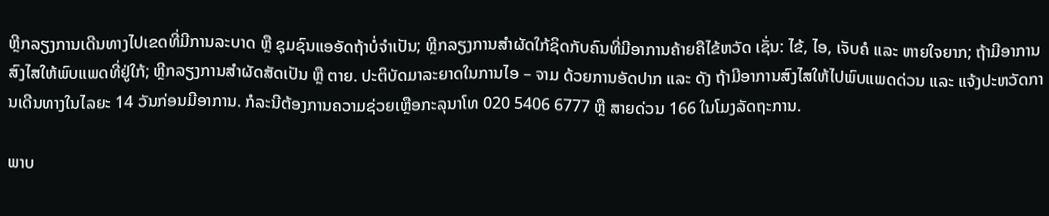ຫຼີກລຽງການເດີນທາງໄປເຂດທີ່ມີການລະບາດ ຫຼື ຊຸມຊົນແອອັດຖ້າບໍ່ຈໍາເປັນ; ຫຼີກລຽງການສໍາຜັດໃກ້ຊິດກັບຄົນທີ່ມີອາການຄ້າຍຄືໄຂ້ຫວັດ ເຊັ່ນ: ໄຂ້, ໄອ, ເຈັບຄໍ ແລະ ຫາຍໃຈຍາກ; ຖ້າມີອາການສົງໄສໃຫ້ພົບແພດທີ່ຢູ່ໃກ້; ຫຼີກລຽງການສໍາຜັດສັດເປັນ ຫຼື ຕາຍ. ປະຕິບັດມາລະຍາດໃນການໄອ – ຈາມ ດ້ວຍການອັດປາກ ແລະ ດັງ ຖ້າມີອາການສົງໄສໃຫ້ໄປພົບແພດດ່ວນ ແລະ ແຈ້ງປະຫວັດການເດີນທາງໃນໄລຍະ 14 ວັນກ່ອນມີອາການ. ກໍລະນີຕ້ອງການຄວາມຊ່ວຍເຫຼືອກະລຸນາໂທ 020 5406 6777 ຫຼື ສາຍດ່ວນ 166 ໃນໂມງລັດຖະການ.

ພາບ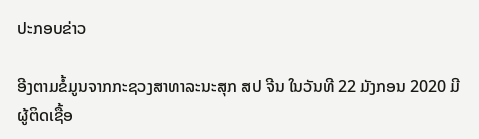ປະກອບຂ່າວ

ອີງຕາມຂໍ້ມູນຈາກກະຊວງສາທາລະນະສຸກ ສປ ຈີນ ໃນວັນທີ 22 ມັງກອນ 2020 ມີຜູ້ຕິດເຊື້ອ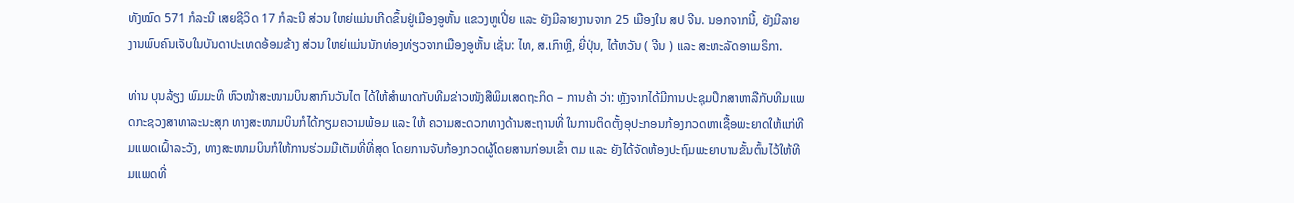ທັງໝົດ 571 ກໍລະນີ ເສຍຊີວິດ 17 ກໍລະນີ ສ່ວນ ໃຫຍ່ແມ່ນເກີດຂຶ້ນຢູ່ເມືອງອູຫັ້ນ ແຂວງຫູເປີ່ຍ ແລະ ຍັງມີລາຍງານຈາກ 25 ເມືອງໃນ ສປ ຈີນ. ນອກຈາກນີ້, ຍັງມີລາຍງານພົບຄົນເຈັບໃນບັນດາປະເທດອ້ອມຂ້າງ ສ່ວນ ໃຫຍ່ແມ່ນນັກທ່ອງທ່ຽວຈາກເມືອງອູຫັ້ນ ເຊັ່ນ: ໄທ, ສ.ເກົາຫຼີ, ຍີ່ປຸ່ນ, ໄຕ້ຫວັນ ( ຈີນ ) ແລະ ສະຫະລັດອາເມຣິກາ.

ທ່ານ ບຸນລ້ຽງ ພົມມະທິ ຫົວໜ້າສະໜາມບິນສາກົນວັນໄຕ ໄດ້ໃຫ້ສຳພາດກັບທີມຂ່າວໜັງສືພິມເສດຖະກິດ – ການຄ້າ ວ່າ: ຫຼັງຈາກໄດ້ມີການປະຊຸມປຶກສາຫາລືກັບທີມແພດກະຊວງສາທາລະນະສຸກ ທາງສະໜາມບິນກໍໄດ້ກຽມຄວາມພ້ອມ ແລະ ໃຫ້ ຄວາມສະດວກທາງດ້ານສະຖານທີ່ ໃນການຕິດຕັ້ງອຸປະກອນກ້ອງກວດຫາເຊື້ອພະຍາດໃຫ້ແກ່ທີມແພດເຝົ້າລະວັງ, ທາງສະໜາມບິນກໍໃຫ້ການຮ່ວມມືເຕັມທີ່ທີ່ສຸດ ໂດຍການຈັບກ້ອງກວດຜູ້ໂດຍສານກ່ອນເຂົ້າ ຕມ ແລະ ຍັງໄດ້ຈັດຫ້ອງປະຖົມພະຍາບານຂັ້ນຕົ້ນໄວ້ໃຫ້ທີມແພດທີ່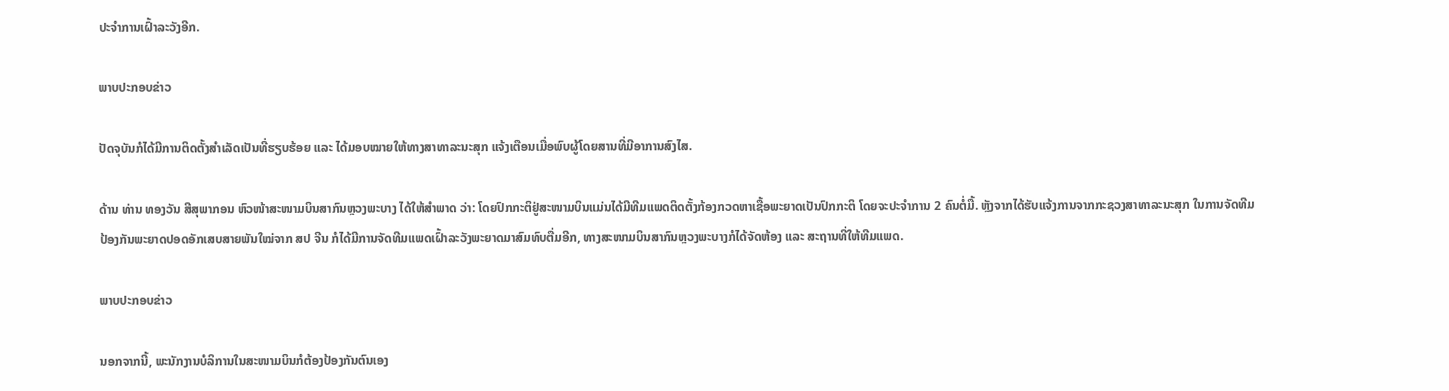ປະຈໍາການເຝົ້າລະວັງອີກ.

ພາບປະກອບຂ່າວ

ປັດຈຸບັນກໍໄດ້ມີການຕິດຕັ້ງສໍາເລັດເປັນທີ່ຮຽບຮ້ອຍ ແລະ ໄດ້ມອບໝາຍໃຫ້ທາງສາທາລະນະສຸກ ແຈ້ງເຕືອນເມື່ອພົບຜູ້ໂດຍສານທີ່ມີອາການສົງໄສ.

ດ້ານ ທ່ານ ທອງວັນ ສີສຸພາກອນ ຫົວໜ້າສະໜາມບິນສາກົນຫຼວງພະບາງ ໄດ້ໃຫ້ສຳພາດ ວ່າ: ໂດຍປົກກະຕິຢູ່ສະໜາມບິນແມ່ນໄດ້ມີທີມແພດຕິດຕັ້ງກ້ອງກວດຫາເຊື້ອພະຍາດເປັນປົກກະຕິ ໂດຍຈະປະຈໍາການ 2 ຄົນຕໍ່ມື້. ຫຼັງຈາກໄດ້ຮັບແຈ້ງການຈາກກະຊວງສາທາລະນະສຸກ ໃນການຈັດທີມປ້ອງກັນພະຍາດປອດອັກເສບສາຍພັນໃໝ່ຈາກ ສປ ຈີນ ກໍໄດ້ມີການຈັດທີມແພດເຝົ້າລະວັງພະຍາດມາສົມທົບຕື່ມອີກ, ທາງສະໜາມບິນສາກົນຫຼວງພະບາງກໍໄດ້ຈັດຫ້ອງ ແລະ ສະຖານທີ່ໃຫ້ທີມແພດ.

ພາບປະກອບຂ່າວ

ນອກຈາກນີ້, ພະນັກງານບໍລິການໃນສະໜາມບິນກໍຕ້ອງປ້ອງກັນຕົນເອງ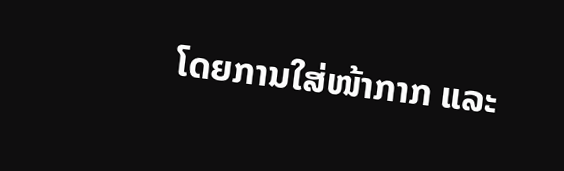ໂດຍການໃສ່ໜ້າກາກ ແລະ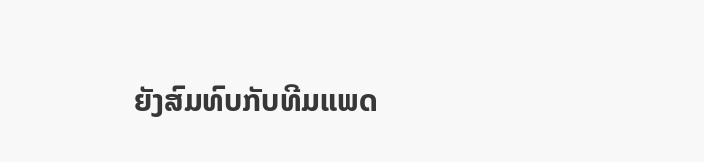ຍັງສົມທົບກັບທີມແພດ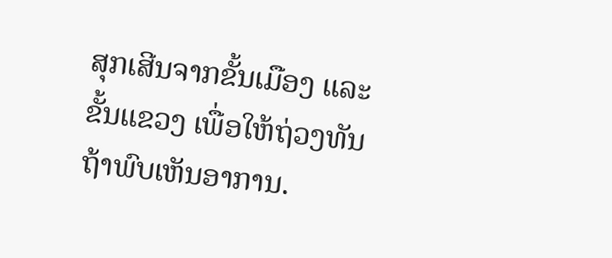ສຸກເສີນຈາກຂັ້ນເມືອງ ແລະ ຂັ້ນແຂວງ ເພື່ອໃຫ້ຖ່ວງທັນຖ້າພົບເຫັນອາການ.